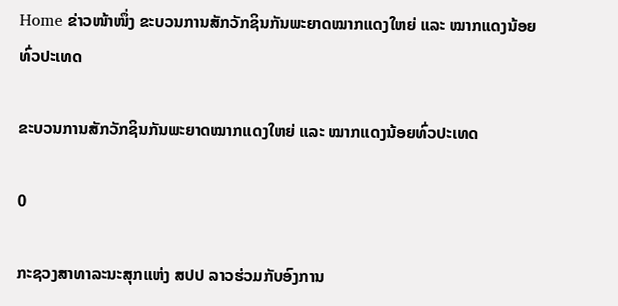Home ຂ່າວໜ້າໜຶ່ງ ຂະບວນການສັກວັກຊິນກັນພະຍາດໝາກແດງໃຫຍ່ ແລະ ໝາກແດງນ້ອຍທົ່ວປະເທດ

ຂະບວນການສັກວັກຊິນກັນພະຍາດໝາກແດງໃຫຍ່ ແລະ ໝາກແດງນ້ອຍທົ່ວປະເທດ

0

ກະຊວງສາທາລະນະສຸກແຫ່ງ ສປປ ລາວຮ່ວມກັບອົງການ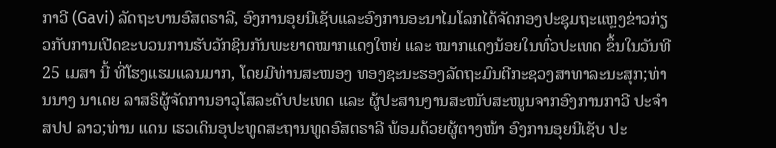ກາວີ (Gavi) ລັດຖະບານອົສຕຣາລີ, ອົງການອຸຍນີເຊັບແລະອົງການອະນາໄມໂລກໄດ້ຈັດກອງປະຊຸມຖະແຫຼງຂ່າວກ່ຽວກັບການເປີດຂະບວນການຮັບວັກຊິນກັນພະຍາດໝາກແດງໃຫຍ່ ແລະ ໝາກແດງນ້ອຍໃນທົ່ວປະເທດ ຂຶ້ນໃນວັນທີ 25 ເມສາ ນີ້ ທີ່ໂຮງແຮມແລນມາກ, ໂດຍມີທ່ານສະໜອງ ທອງຊະນະຮອງລັດຖະມົນຕີກະຊວງສາທາລະນະສຸກ;ທ່ານນາງ ນາເດຍ ລາສຣິຜູ້ຈັດການອາວຸໂສລະດັບປະເທດ ແລະ ຜູ້ປະສານງານສະໜັບສະໜູນຈາກອົງການກາວີ ປະຈຳ ສປປ ລາວ;ທ່ານ ແດນ ເຮວເດິນອຸປະທູດສະຖານທູດອົສຕຣາລີ ພ້ອມດ້ວຍຜູ້ຕາງໜ້າ ອົງການອຸຍນີເຊັບ ປະ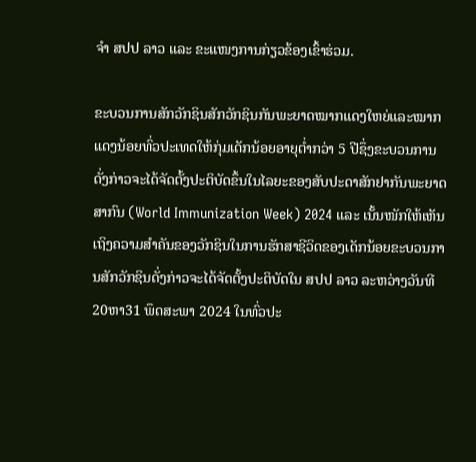ຈໍາ ສປປ ລາວ ແລະ ຂະແໜງການກ່ຽວຂ້ອງເຂົ້າຮ່ວມ.

ຂະບວນການສັກວັກຊິນສັກວັກຊິນກັນພະຍາດໝາກແດງໃຫຍ່ແລະໝາກແດງນ້ອຍທົ່ວປະເທດໃຫ້ກຸ່ມເດັກນ້ອຍອາຍຸຕໍ່າກວ່າ 5 ປີຊຶ່ງຂະບວນການດັ່ງກ່າວຈະໄດ້ຈັດຕັ້ງປະຕິບັດຂຶ້ນໃນໄລຍະຂອງສັບປະດາສັກຢາກັນພະຍາດສາກົນ (World Immunization Week) 2024 ແລະ ເນັ້ນໜັກໃຫ້ເຫັນເຖິງຄວາມສຳຄັນຂອງວັກຊິນໃນການຮັກສາຊີວິດຂອງເດັກນ້ອຍຂະບວນການສັກວັກຊິນດັ່ງກ່າວຈະໄດ້ຈັດຕັ້ງປະຕິບັດໃນ ສປປ ລາວ ລະຫວ່າງວັນທີ 20ຫາ31 ພຶດສະພາ 2024 ໃນທົ່ວປະ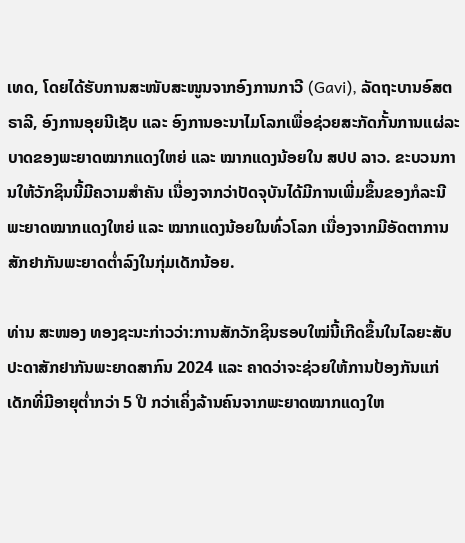ເທດ, ໂດຍໄດ້ຮັບການສະໜັບສະໜູນຈາກອົງການກາວີ (Gavi), ລັດຖະບານອົສຕຣາລີ, ອົງການອຸຍນີເຊັບ ແລະ ອົງການອະນາໄມໂລກເພື່ອຊ່ວຍສະກັດກັ້ນການແຜ່ລະບາດຂອງພະຍາດໝາກແດງໃຫຍ່ ແລະ ໝາກແດງນ້ອຍໃນ ສປປ ລາວ. ຂະບວນການໃຫ້ວັກຊິນນີ້ມີຄວາມສຳຄັນ ເນື່ອງຈາກວ່າປັດຈຸບັນໄດ້ມີການເພີ່ມຂຶ້ນຂອງກໍລະນີພະຍາດໝາກແດງໃຫຍ່ ແລະ ໝາກແດງນ້ອຍໃນທົ່ວໂລກ ເນື່ອງຈາກມີອັດຕາການສັກຢາກັນພະຍາດຕໍ່າລົງໃນກຸ່ມເດັກນ້ອຍ.

ທ່ານ ສະໜອງ ທອງຊະນະກ່າວວ່າ:ການສັກວັກຊິນຮອບໃໝ່ນີ້ເກີດຂຶ້ນໃນໄລຍະສັບປະດາສັກຢາກັນພະຍາດສາກົນ 2024 ແລະ ຄາດວ່າຈະຊ່ວຍໃຫ້ການປ້ອງກັນແກ່ເດັກທີ່ມີອາຍຸຕ່ຳກວ່າ 5 ປີ ກວ່າເຄິ່ງລ້ານຄົນຈາກພະຍາດໝາກແດງໃຫ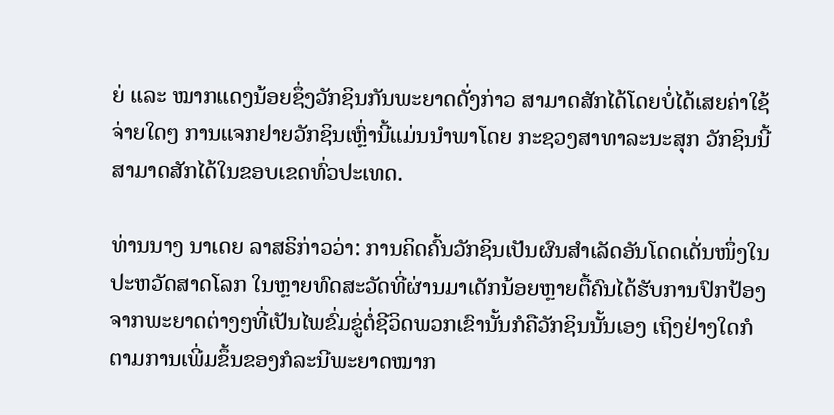ຍ່ ແລະ ໝາກແດງນ້ອຍຊຶ່ງວັກຊິນກັນພະຍາດດັ່ງກ່າວ ສາມາດສັກໄດ້ໂດຍບໍ່ໄດ້ເສຍຄ່າໃຊ້ຈ່າຍໃດໆ ການແຈກຢາຍວັກຊິນເຫຼົ່ານີ້ແມ່ນນຳພາໂດຍ ກະຊວງສາທາລະນະສຸກ ວັກຊິນນີ້ສາມາດສັກໄດ້ໃນຂອບເຂດທົ່ວປະເທດ.

ທ່ານນາງ ນາເດຍ ລາສຣິກ່າວວ່າ: ການຄິດຄົ້ນວັກຊິນເປັນຜົນສໍາເລັດອັນໂດດເດັ່ນໜຶ່ງໃນປະຫວັດສາດໂລກ ໃນຫຼາຍທົດສະວັດທີ່ຜ່ານມາເດັກນ້ອຍຫຼາຍຕື້ຄົນໄດ້ຮັບການປົກປ້ອງຈາກພະຍາດຕ່າງໆທີ່ເປັນໄພຂົ່ມຂູ່ຕໍ່ຊີວິດພວກເຂົານັ້ນກໍຄືວັກຊິນນັ້ນເອງ ເຖິງຢ່າງໃດກໍຕາມການເພີ່ມຂຶ້ນຂອງກໍລະນີພະຍາດໝາກ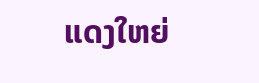ແດງໃຫຍ່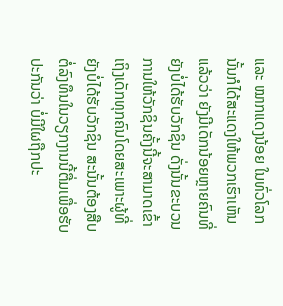ແລະ ໝາກແດງນ້ອຍ ໃນທົ່ວໂລກນັ້ນກໍໄດ້ສະແດງໃຫ້ພວກເຮົາເຫັນແລ້ວວ່າ ຍັງມີເດັກນ້ອຍຫຼາຍຄົນທີ່ຍັງບໍ່ໄດ້ຮັບວັກຊິນ ດັ່ງນັ້ນຂະບວນການໃຫ້ວັກຊິນຄັ້ງນີ້ຈະສາມາດເຂົ້າເຖິງເດັກທຸກຄົນໂດຍສະເພາະຜູ້ທີ່ຍັງບໍ່ໄດ້ຮັບວັກຊິນ ສະນັ້ນຕ້ອງສືບຕໍ່ລົງທຶນໃນວຽກງານນີ້ຕື່ມເພື່ອຮັບປະກັນວ່າ ບໍ່ມີໃຜຖືກປະ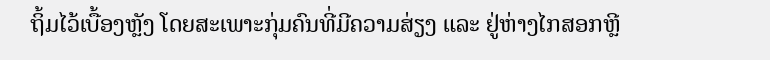ຖິ້ມໄວ້ເບື້ອງຫຼັງ ໂດຍສະເພາະກຸ່ມຄົນທີ່ມີຄວາມສ່ຽງ ແລະ ຢູ່ຫ່າງໄກສອກຫຼີ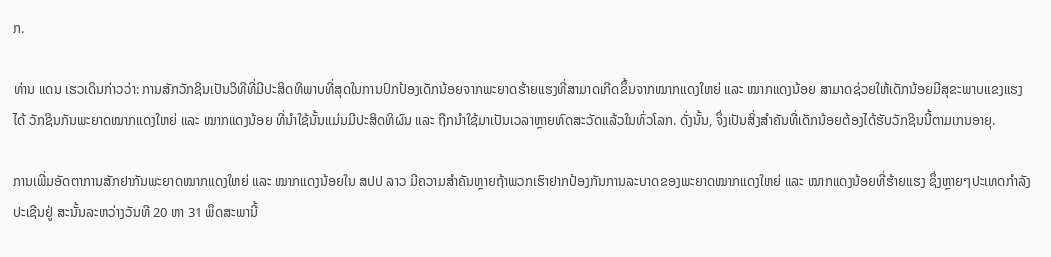ກ.

ທ່ານ ແດນ ເຮວເດິນກ່າວວ່າ: ການສັກວັກຊິນເປັນວິທີທີ່ມີປະສິດທິພາບທີ່ສຸດໃນການປົກປ້ອງເດັກນ້ອຍຈາກພະຍາດຮ້າຍແຮງທີ່ສາມາດເກີດຂຶ້ນຈາກໝາກແດງໃຫຍ່ ແລະ ໝາກແດງນ້ອຍ ສາມາດຊ່ວຍໃຫ້ເດັກນ້ອຍມີສຸຂະພາບແຂງແຮງໄດ້ ວັກຊິນກັນພະຍາດໝາກແດງໃຫຍ່ ແລະ ໝາກແດງນ້ອຍ ທີ່ນຳໃຊ້ນັ້ນແມ່ນມີປະສິດທິຜົນ ແລະ ຖືກນຳໃຊ້ມາເປັນເວລາຫຼາຍທົດສະວັດແລ້ວໃນທົ່ວໂລກ. ດັ່ງນັ້ນ, ຈຶ່ງເປັນສິ່ງສໍາຄັນທີ່ເດັກນ້ອຍຕ້ອງໄດ້ຮັບວັກຊິນນີ້ຕາມເກນອາຍຸ.

ການເພີ່ມອັດຕາການສັກຢາກັນພະຍາດໝາກແດງໃຫຍ່ ແລະ ໝາກແດງນ້ອຍໃນ ສປປ ລາວ ມີຄວາມສຳຄັນຫຼາຍຖ້າພວກເຮົາຢາກປ້ອງກັນການລະບາດຂອງພະຍາດໝາກແດງໃຫຍ່ ແລະ ໝາກແດງນ້ອຍທີ່ຮ້າຍແຮງ ຊຶ່ງຫຼາຍໆປະເທດກຳລັງປະເຊີນຢູ່ ສະນັ້ນລະຫວ່າງວັນທີ 20 ຫາ 31 ພຶດສະພານີ້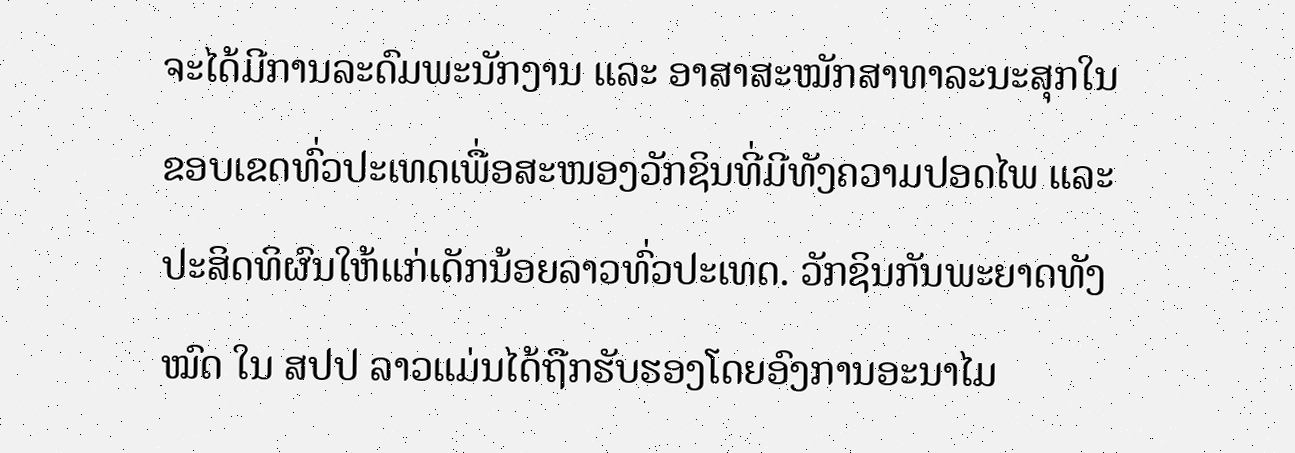ຈະໄດ້ມີການລະດົມພະນັກງານ ແລະ ອາສາສະໝັກສາທາລະນະສຸກໃນຂອບເຂດທົ່ວປະເທດເພື່ອສະໜອງວັກຊິນທີ່ມີທັງຄວາມປອດໄພ ແລະ ປະສິດທິຜົນໃຫ້ແກ່ເດັກນ້ອຍລາວທົ່ວປະເທດ. ວັກຊິນກັນພະຍາດທັງໝົດ ໃນ ສປປ ລາວແມ່ນໄດ້ຖືກຮັບຮອງໂດຍອົງການອະນາໄມ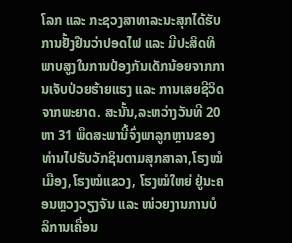ໂລກ ແລະ ກະຊວງສາທາລະນະສຸກໄດ້ຮັບການຢັ້ງຢືນວ່າປອດໄຟ ແລະ ມີປະສິດທິພາບສູງໃນການປ້ອງກັນເດັກນ້ອຍຈາກການເຈັບປ່ວຍຮ້າຍແຮງ ແລະ ການເສຍຊີວິດຈາກພະຍາດ. ສະນັ້ນ,ລະຫວ່າງວັນທີ 20 ຫາ 31 ພຶດສະພານີ້ຈົ່ງພາລູກຫຼານຂອງທ່ານໄປຮັບວັກຊິນຕາມສຸກສາລາ,ໂຮງໝໍເມືອງ,ໂຮງໝໍແຂວງ, ໂຮງໝໍໃຫຍ່ ຢູ່ນະຄອນຫຼວງວຽງຈັນ ແລະ ໜ່ວຍງານການບໍລິການເຄື່ອນ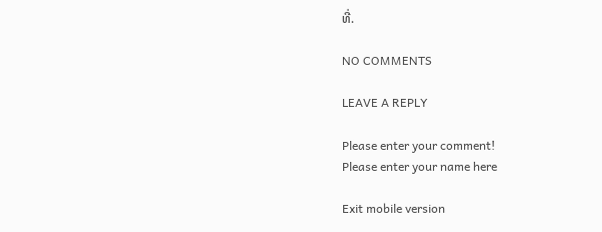ທີ່.

NO COMMENTS

LEAVE A REPLY

Please enter your comment!
Please enter your name here

Exit mobile version